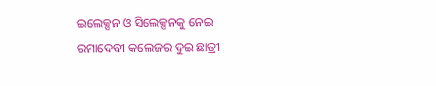ଇଲେକ୍ସନ ଓ ସିଲେକ୍ସନକୁ ନେଇ ରମାଦେବୀ କଲେଜର ଦୁଇ ଛାତ୍ରୀ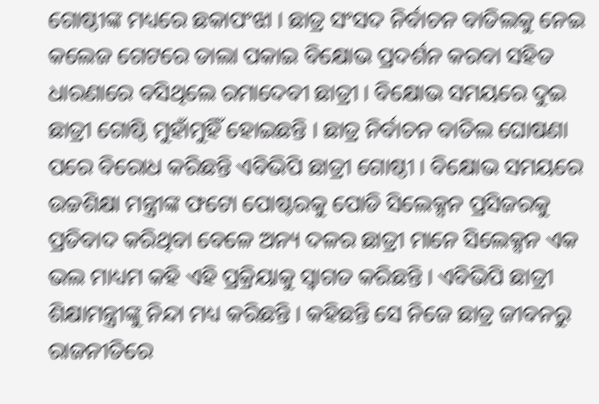ଗୋଷ୍ଠୀଙ୍କ ମଧ୍ୟରେ ଛକାପଂଝା । ଛାତ୍ର ସଂସଦ ନିର୍ବାଚନ ବାତିଲକୁ ନେଇ କଲେଜ ଗେଟରେ ତାଲା ପକାଇ ବିକ୍ଷୋଭ ପ୍ରଦର୍ଶନ କରବା ସହିତ ଧାରଣାରେ ବସିଥିଲେ ରମାଦେବୀ ଛାତ୍ରୀ । ବିକ୍ଷୋଭ ସମୟରେ ଦୁଇ ଛାତ୍ରୀ ଗୋଷ୍ଠି ମୁହାଁମୁହିଁ ହୋଇଛନ୍ତି । ଛାତ୍ର ନିର୍ବାଚନ ବାତିଲ ଘୋଷଣା ପରେ ବିରୋଧ କରିଛନ୍ତି ଏବିଭିପି ଛାତ୍ରୀ ଗୋଷ୍ଠୀ । ବିକ୍ଷୋଭ ସମୟରେ ଉଚ୍ଚଶିକ୍ଷା ମନ୍ତ୍ରୀଙ୍କ ଫଟୋ ପୋଷ୍ଟରକୁ ପୋଡି ସିଲେକ୍ସନ ପ୍ରସିଜରକୁ ପ୍ରତିବାଦ କରିଥିବା ବେଳେ ଅନ୍ୟ ଦଳର ଛାତ୍ରୀ ମାନେ ସିଲେକ୍ସନ ଏକ ଭଲ ମାଧ୍ୟମ କହି ଏହି ପ୍ରକ୍ରିୟାକୁ ସ୍ୱାଗତ କରିଛନ୍ତି । ଏବିଭିପି ଛାତ୍ରୀ ଶିକ୍ଷାମନ୍ତ୍ରୀଙ୍କୁ ନିନ୍ଦା ମଧ୍ୟ କରିଛନ୍ତି । କହିଛନ୍ତି ସେ ନିଜେ ଛାତ୍ର ଜୀବନରୁ ରାଜନୀତିରେ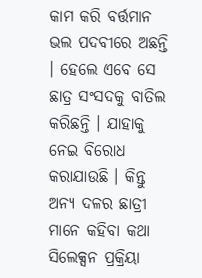କାମ କରି ବର୍ତ୍ତମାନ ଭଲ ପଦବୀରେ ଅଛନ୍ତି । ହେଲେ ଏବେ ସେ ଛାତ୍ର ସଂସଦକୁ ବାତିଲ କରିଛନ୍ତି । ଯାହାକୁ ନେଇ ବିରୋଧ କରାଯାଉଛି । କିନ୍ତୁ ଅନ୍ୟ ଦଳର ଛାତ୍ରୀ ମାନେ କହିବା କଥା ସିଲେକ୍ସନ ପ୍ରକ୍ରିୟା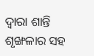ଦ୍ୱାରା ଶାନ୍ତି ଶୃଙ୍ଖଳାର ସହ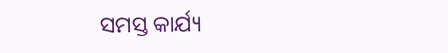ସମସ୍ତ କାର୍ଯ୍ୟ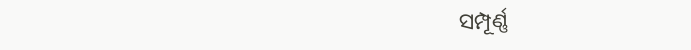ସମ୍ପୂର୍ଣ୍ଣ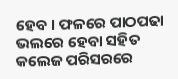ହେବ । ଫଳରେ ପାଠପଢା ଭଲରେ ହେବା ସହିତ କଲେଜ ପରିସରରେ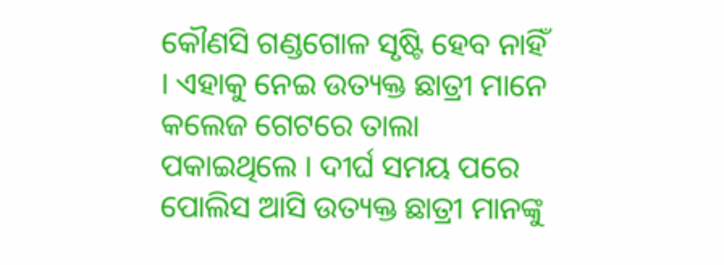କୌଣସି ଗଣ୍ଡଗୋଳ ସୃଷ୍ଟି ହେବ ନାହିଁ । ଏହାକୁ ନେଇ ଉତ୍ୟକ୍ତ ଛାତ୍ରୀ ମାନେ କଲେଜ ଗେଟରେ ତାଲା ପକାଇଥିଲେ । ଦୀର୍ଘ ସମୟ ପରେ ପୋଲିସ ଆସି ଉତ୍ୟକ୍ତ ଛାତ୍ରୀ ମାନଙ୍କୁ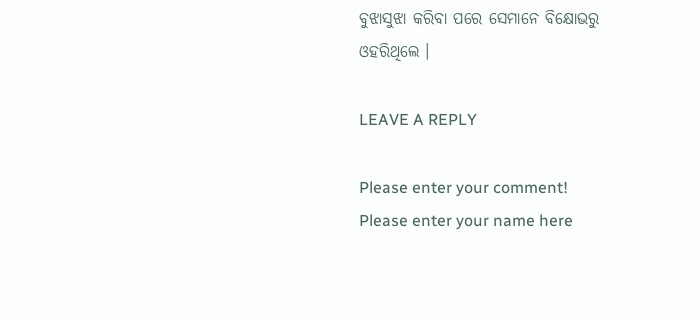ବୁଝାସୁଝା କରିବା ପରେ ସେମାନେ ବିକ୍ଷୋଭରୁ ଓହରିଥିଲେ ।

LEAVE A REPLY

Please enter your comment!
Please enter your name here